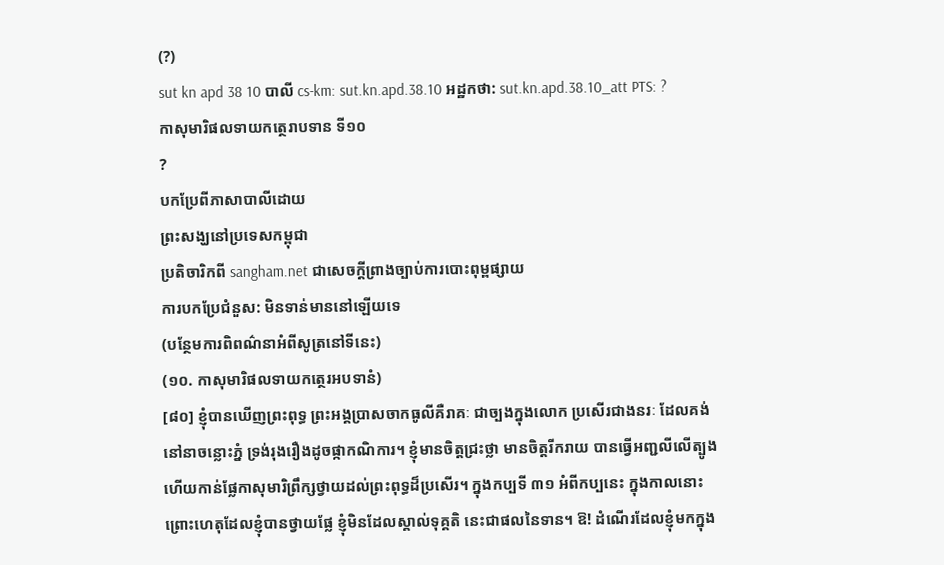(?)
sut kn apd 38 10 បាលី cs-km: sut.kn.apd.38.10 អដ្ឋកថា: sut.kn.apd.38.10_att PTS: ?
កាសុមារិផលទាយកត្ថេរាបទាន ទី១០
?
បកប្រែពីភាសាបាលីដោយ
ព្រះសង្ឃនៅប្រទេសកម្ពុជា
ប្រតិចារិកពី sangham.net ជាសេចក្តីព្រាងច្បាប់ការបោះពុម្ពផ្សាយ
ការបកប្រែជំនួស: មិនទាន់មាននៅឡើយទេ
(បន្ថែមការពិពណ៌នាអំពីសូត្រនៅទីនេះ)
(១០. កាសុមារិផលទាយកត្ថេរអបទានំ)
[៨០] ខ្ញុំបានឃើញព្រះពុទ្ធ ព្រះអង្គប្រាសចាកធូលីគឺរាគៈ ជាច្បងក្នុងលោក ប្រសើរជាងនរៈ ដែលគង់នៅនាចន្លោះភ្នំ ទ្រង់រុងរឿងដូចផ្កាកណិការ។ ខ្ញុំមានចិត្តជ្រះថ្លា មានចិត្តរីករាយ បានធ្វើអញ្ជលីលើត្បូង ហើយកាន់ផ្លែកាសុមារិព្រឹក្សថ្វាយដល់ព្រះពុទ្ធដ៏ប្រសើរ។ ក្នុងកប្បទី ៣១ អំពីកប្បនេះ ក្នុងកាលនោះ ព្រោះហេតុដែលខ្ញុំបានថ្វាយផ្លែ ខ្ញុំមិនដែលស្គាល់ទុគ្គតិ នេះជាផលនៃទាន។ ឱ! ដំណើរដែលខ្ញុំមកក្នុង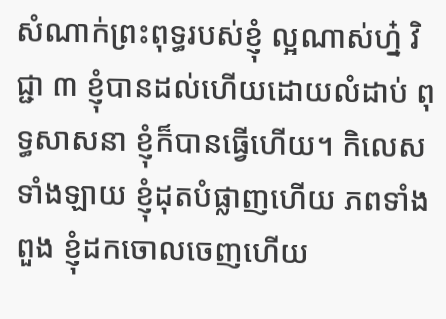សំណាក់ព្រះពុទ្ធរបស់ខ្ញុំ ល្អណាស់ហ្ន៎ វិជ្ជា ៣ ខ្ញុំបានដល់ហើយដោយលំដាប់ ពុទ្ធសាសនា ខ្ញុំក៏បានធ្វើហើយ។ កិលេសទាំងឡាយ ខ្ញុំដុតបំផ្លាញហើយ ភពទាំងពួង ខ្ញុំដកចោលចេញហើយ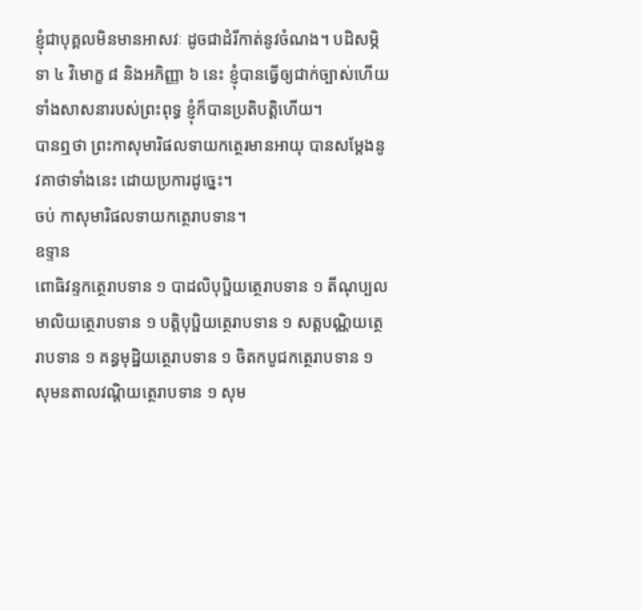ខ្ញុំជាបុគ្គលមិនមានអាសវៈ ដូចជាដំរីកាត់នូវចំណង។ បដិសម្ភិទា ៤ វិមោក្ខ ៨ និងអភិញ្ញា ៦ នេះ ខ្ញុំបានធ្វើឲ្យជាក់ច្បាស់ហើយ ទាំងសាសនារបស់ព្រះពុទ្ធ ខ្ញុំក៏បានប្រតិបត្តិហើយ។
បានឮថា ព្រះកាសុមារិផលទាយកត្ថេរមានអាយុ បានសម្តែងនូវគាថាទាំងនេះ ដោយប្រការដូច្នេះ។
ចប់ កាសុមារិផលទាយកត្ថេរាបទាន។
ឧទ្ទាន
ពោធិវន្ទកត្ថេរាបទាន ១ បាដលិបុប្ផិយត្ថេរាបទាន ១ តីណុប្បលមាលិយត្ថេរាបទាន ១ បត្តិបុប្ផិយត្ថេរាបទាន ១ សត្តបណិ្ណយត្ថេរាបទាន ១ គន្ធមុដ្ឋិយត្ថេរាបទាន ១ ចិតកបូជកត្ថេរាបទាន ១ សុមនតាលវណ្តិយត្ថេរាបទាន ១ សុម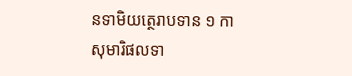នទាមិយត្ថេរាបទាន ១ កាសុមារិផលទា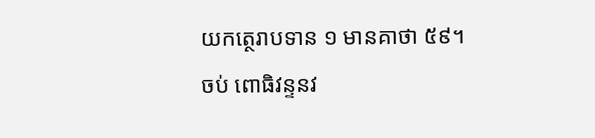យកត្ថេរាបទាន ១ មានគាថា ៥៩។
ចប់ ពោធិវន្ទនវ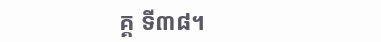គ្គ ទី៣៨។